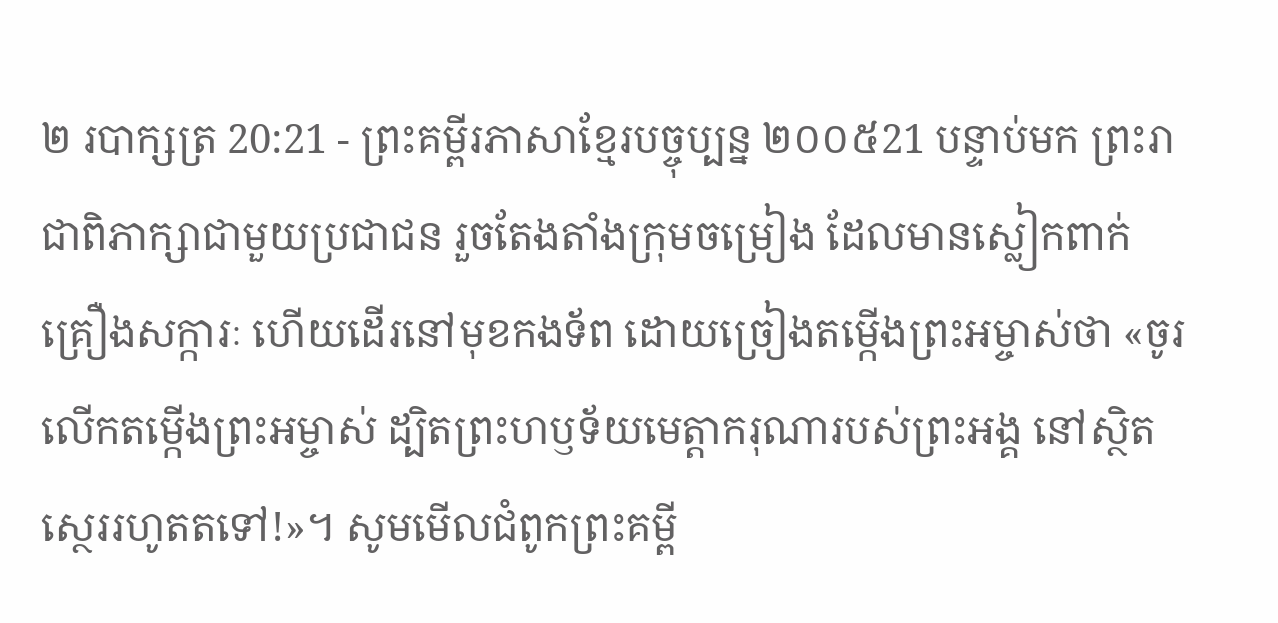២ របាក្សត្រ 20:21 - ព្រះគម្ពីរភាសាខ្មែរបច្ចុប្បន្ន ២០០៥21 បន្ទាប់មក ព្រះរាជាពិភាក្សាជាមួយប្រជាជន រួចតែងតាំងក្រុមចម្រៀង ដែលមានស្លៀកពាក់គ្រឿងសក្ការៈ ហើយដើរនៅមុខកងទ័ព ដោយច្រៀងតម្កើងព្រះអម្ចាស់ថា «ចូរលើកតម្កើងព្រះអម្ចាស់ ដ្បិតព្រះហឫទ័យមេត្តាករុណារបស់ព្រះអង្គ នៅស្ថិតស្ថេររហូតតទៅ!»។ សូមមើលជំពូកព្រះគម្ពី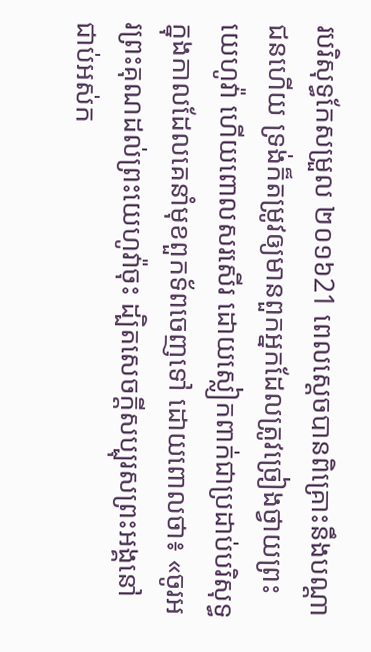របរិសុទ្ធកែសម្រួល ២០១៦21 ពេលស្ដេចបានពិគ្រោះនឹងបណ្ដាជនហើយ ទ្រង់ក៏តម្រូវឲ្យមានពួកអ្នកដែលត្រូវច្រៀងថ្វាយព្រះយេហូវ៉ា ហើយពោលសរសើរ ដោយស្លៀកពាក់ជាប្រដាប់បរិសុទ្ធ ក្នុងកាលដែលគេនាំមុខពួកទ័ពចេញទៅ ដោយពោលថា៖ «ចូរអរព្រះគុណដល់ព្រះយេហូវ៉ាចុះ ដ្បិតសេចក្ដីសប្បុរសព្រះអង្គនៅជាប់អស់ក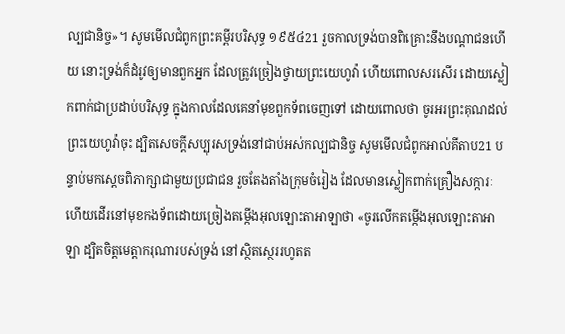ល្បជានិច្ច»។ សូមមើលជំពូកព្រះគម្ពីរបរិសុទ្ធ ១៩៥៤21 រួចកាលទ្រង់បានពិគ្រោះនឹងបណ្តាជនហើយ នោះទ្រង់ក៏ដំរូវឲ្យមានពួកអ្នក ដែលត្រូវច្រៀងថ្វាយព្រះយេហូវ៉ា ហើយពោលសរសើរ ដោយស្លៀកពាក់ជាប្រដាប់បរិសុទ្ធ ក្នុងកាលដែលគេនាំមុខពួកទ័ពចេញទៅ ដោយពោលថា ចូរអរព្រះគុណដល់ព្រះយេហូវ៉ាចុះ ដ្បិតសេចក្ដីសប្បុរសទ្រង់នៅជាប់អស់កល្បជានិច្ច សូមមើលជំពូកអាល់គីតាប21 បន្ទាប់មកស្តេចពិភាក្សាជាមួយប្រជាជន រួចតែងតាំងក្រុមចំរៀង ដែលមានស្លៀកពាក់គ្រឿងសក្ការៈ ហើយដើរនៅមុខកងទ័ពដោយច្រៀងតម្កើងអុលឡោះតាអាឡាថា «ចូរលើកតម្កើងអុលឡោះតាអាឡា ដ្បិតចិត្តមេត្តាករុណារបស់ទ្រង់ នៅស្ថិតស្ថេររហូតត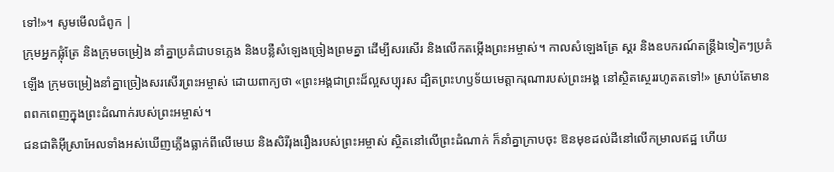ទៅ!»។ សូមមើលជំពូក |
ក្រុមអ្នកផ្លុំត្រែ និងក្រុមចម្រៀង នាំគ្នាប្រគំជាបទភ្លេង និងបន្លឺសំឡេងច្រៀងព្រមគ្នា ដើម្បីសរសើរ និងលើកតម្កើងព្រះអម្ចាស់។ កាលសំឡេងត្រែ ស្គរ និងឧបករណ៍តន្ត្រីឯទៀតៗប្រគំឡើង ក្រុមចម្រៀងនាំគ្នាច្រៀងសរសើរព្រះអម្ចាស់ ដោយពាក្យថា «ព្រះអង្គជាព្រះដ៏ល្អសប្បុរស ដ្បិតព្រះហឫទ័យមេត្តាករុណារបស់ព្រះអង្គ នៅស្ថិតស្ថេររហូតតទៅ!» ស្រាប់តែមានពពកពេញក្នុងព្រះដំណាក់របស់ព្រះអម្ចាស់។
ជនជាតិអ៊ីស្រាអែលទាំងអស់ឃើញភ្លើងធ្លាក់ពីលើមេឃ និងសិរីរុងរឿងរបស់ព្រះអម្ចាស់ ស្ថិតនៅលើព្រះដំណាក់ ក៏នាំគ្នាក្រាបចុះ ឱនមុខដល់ដីនៅលើកម្រាលឥដ្ឋ ហើយ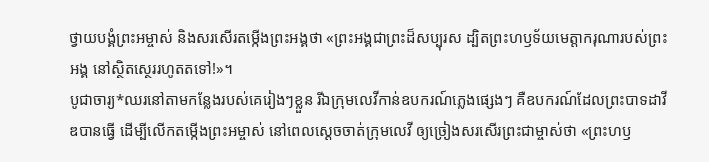ថ្វាយបង្គំព្រះអម្ចាស់ និងសរសើរតម្កើងព្រះអង្គថា «ព្រះអង្គជាព្រះដ៏សប្បុរស ដ្បិតព្រះហឫទ័យមេត្តាករុណារបស់ព្រះអង្គ នៅស្ថិតស្ថេររហូតតទៅ!»។
បូជាចារ្យ*ឈរនៅតាមកន្លែងរបស់គេរៀងៗខ្លួន រីឯក្រុមលេវីកាន់ឧបករណ៍ភ្លេងផ្សេងៗ គឺឧបករណ៍ដែលព្រះបាទដាវីឌបានធ្វើ ដើម្បីលើកតម្កើងព្រះអម្ចាស់ នៅពេលស្ដេចចាត់ក្រុមលេវី ឲ្យច្រៀងសរសើរព្រះជាម្ចាស់ថា «ព្រះហឫ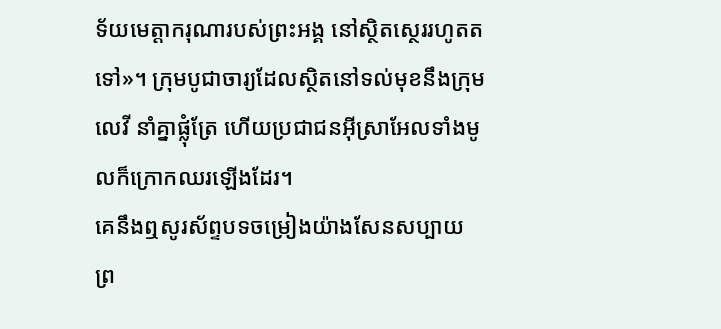ទ័យមេត្តាករុណារបស់ព្រះអង្គ នៅស្ថិតស្ថេររហូតតទៅ»។ ក្រុមបូជាចារ្យដែលស្ថិតនៅទល់មុខនឹងក្រុមលេវី នាំគ្នាផ្លុំត្រែ ហើយប្រជាជនអ៊ីស្រាអែលទាំងមូលក៏ក្រោកឈរឡើងដែរ។
គេនឹងឮសូរស័ព្ទបទចម្រៀងយ៉ាងសែនសប្បាយ ព្រ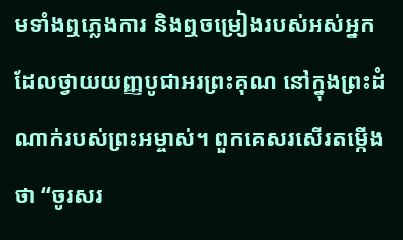មទាំងឮភ្លេងការ និងឮចម្រៀងរបស់អស់អ្នកដែលថ្វាយយញ្ញបូជាអរព្រះគុណ នៅក្នុងព្រះដំណាក់របស់ព្រះអម្ចាស់។ ពួកគេសរសើរតម្កើងថា “ចូរសរ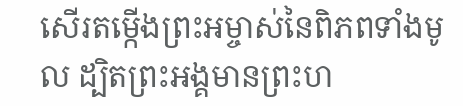សើរតម្កើងព្រះអម្ចាស់នៃពិភពទាំងមូល ដ្បិតព្រះអង្គមានព្រះហ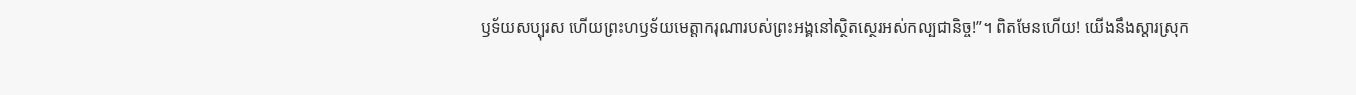ឫទ័យសប្បុរស ហើយព្រះហឫទ័យមេត្តាករុណារបស់ព្រះអង្គនៅស្ថិតស្ថេរអស់កល្បជានិច្ច!”។ ពិតមែនហើយ! យើងនឹងស្ដារស្រុក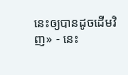នេះឲ្យបានដូចដើមវិញ» - នេះ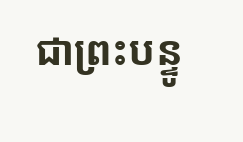ជាព្រះបន្ទូ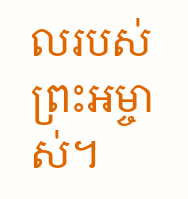លរបស់ព្រះអម្ចាស់។